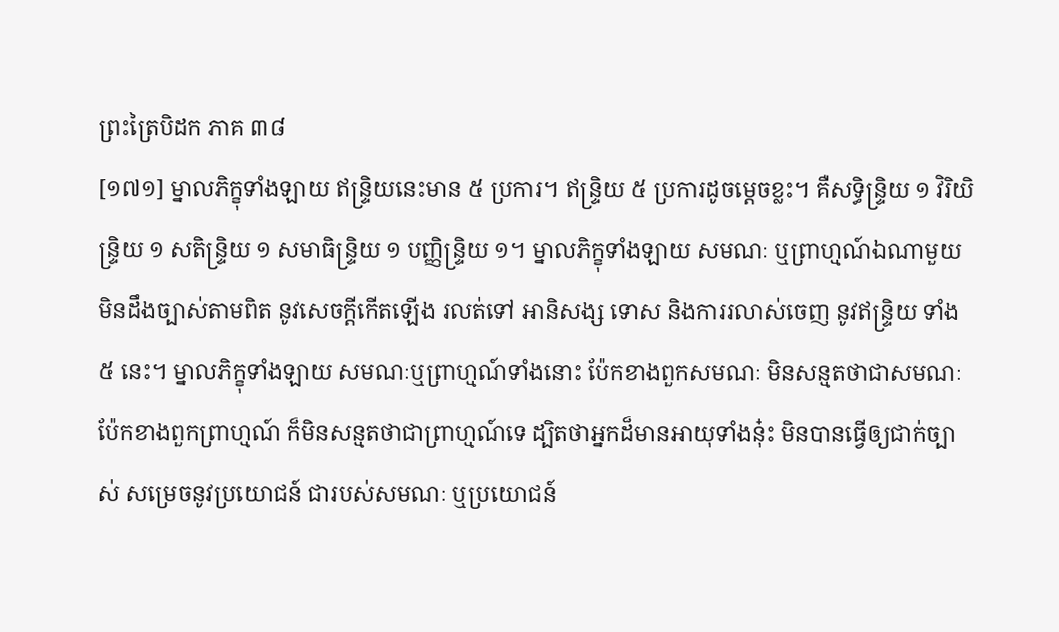ព្រះត្រៃបិដក ភាគ ៣៨
[១៧១] ម្នាលភិក្ខុទាំងឡាយ ឥន្ទ្រិយនេះមាន ៥ ប្រការ។ ឥន្ទ្រិយ ៥ ប្រការដូចម្តេចខ្លះ។ គឺសទ្ធិន្ទ្រិយ ១ វិរិយិន្ទ្រិយ ១ សតិន្ទ្រិយ ១ សមាធិន្ទ្រិយ ១ បញ្ញិន្ទ្រិយ ១។ ម្នាលភិក្ខុទាំងឡាយ សមណៈ ឬព្រាហ្មណ៍ឯណាមួយ មិនដឹងច្បាស់តាមពិត នូវសេចក្តីកើតឡើង រលត់ទៅ អានិសង្ស ទោស និងការរលាស់ចេញ នូវឥន្ទ្រិយ ទាំង ៥ នេះ។ ម្នាលភិក្ខុទាំងឡាយ សមណៈឬព្រាហ្មណ៍ទាំងនោះ ប៉ែកខាងពួកសមណៈ មិនសន្មតថាជាសមណៈ ប៉ែកខាងពួកព្រាហ្មណ៍ ក៏មិនសន្មតថាជាព្រាហ្មណ៍ទេ ដ្បិតថាអ្នកដ៏មានអាយុទាំងនុ៎ះ មិនបានធ្វើឲ្យជាក់ច្បាស់ សម្រេចនូវប្រយោជន៍ ជារបស់សមណៈ ឬប្រយោជន៍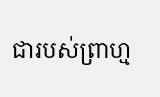ជារបស់ព្រាហ្ម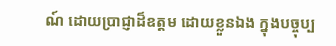ណ៍ ដោយប្រាជ្ញាដ៏ឧត្តម ដោយខ្លួនឯង ក្នុងបច្ចុប្ប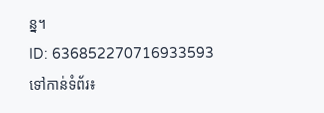ន្ន។
ID: 636852270716933593
ទៅកាន់ទំព័រ៖